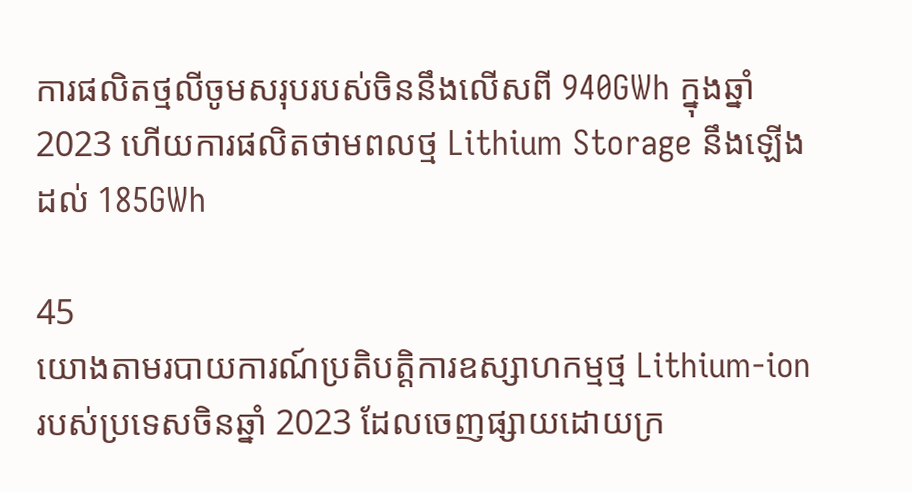ការផលិតថ្មលីចូមសរុបរបស់ចិននឹងលើសពី 940GWh ក្នុងឆ្នាំ 2023 ហើយការផលិតថាមពលថ្ម Lithium Storage នឹងឡើងដល់ 185GWh

45
យោងតាមរបាយការណ៍ប្រតិបត្តិការឧស្សាហកម្មថ្ម Lithium-ion របស់ប្រទេសចិនឆ្នាំ 2023 ដែលចេញផ្សាយដោយក្រ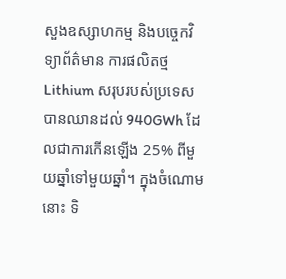សួងឧស្សាហកម្ម និងបច្ចេកវិទ្យាព័ត៌មាន ការផលិតថ្ម Lithium សរុបរបស់ប្រទេសបានឈានដល់ 940GWh ដែលជាការកើនឡើង 25% ពីមួយឆ្នាំទៅមួយឆ្នាំ។ ក្នុងចំណោមនោះ ទិ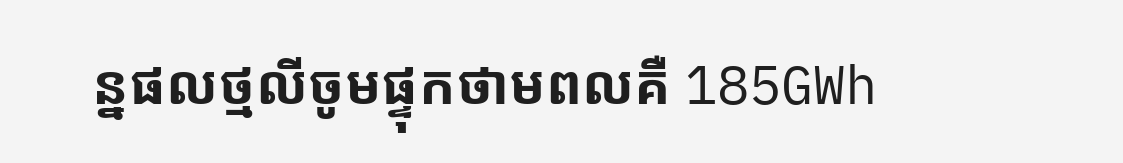ន្នផលថ្មលីចូមផ្ទុកថាមពលគឺ 185GWh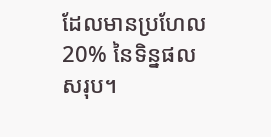ដែលមានប្រហែល 20% នៃទិន្នផលសរុប។